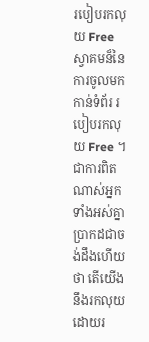របៀបរកលុយ Free
ស្វាគមន៏នៃការចូលមកកាន់ទំព័រ របៀបរកលុយ Free ។ ជាការពិតណាស់អ្នកទាំងអស់គ្នាបា្រកដជាចង់ដឹងហើយថា តើយើងនឹងរកលុយដោយរ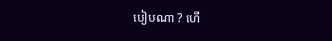បៀបណា ? ហើ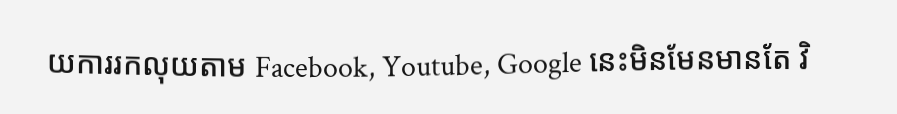យការរកលុយតាម Facebook, Youtube, Google នេះមិនមែនមានតែ វិ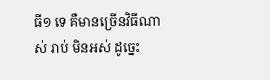ធី១ ទេ គឺមានច្រើនវិធីណាស់ រាប់ មិនអស់ ដូច្នេះ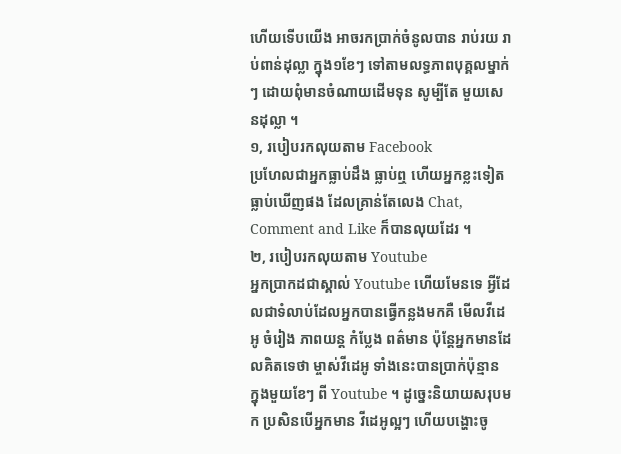ហើយទើបយើង អាចរកប្រាក់ចំនូលបាន រាប់រយ រាប់ពាន់ដុល្លា ក្នុង១ខែៗ ទៅតាមលទ្ធភាពបុគ្គលម្នាក់ៗ ដោយពុំមានចំណាយដើមទុន សូម្បីតែ មួយសេនដុល្លា ។
១, របៀបរកលុយតាម Facebook
ប្រហែលជាអ្នកធ្លាប់ដឹង ធ្លាប់ឮ ហើយអ្នកខ្លះទៀតធ្លាប់ឃើញផង ដែលគ្រាន់តែលេង Chat, Comment and Like ក៏បានលុយដែរ ។
២, របៀបរកលុយតាម Youtube
អ្នកប្រាកដជាស្គាល់ Youtube ហើយមែនទេ អ្វីដែលជាទំលាប់ដែលអ្នកបានធ្វើកន្លងមកគឺ មើលវីដេអូ ចំរៀង ភាពយន្ត កំប្លែង ពត៌មាន ប៉ុន្តែអ្នកមានដែលគិតទេថា ម្ចាស់វីដេអូ ទាំងនេះបានប្រាក់ប៉ុន្មាន ក្នុងមួយខែៗ ពី Youtube ។ ដូច្នេះនិយាយសរុបមក ប្រសិនបើអ្នកមាន វីដេអូល្អៗ ហើយបង្ហោះចូ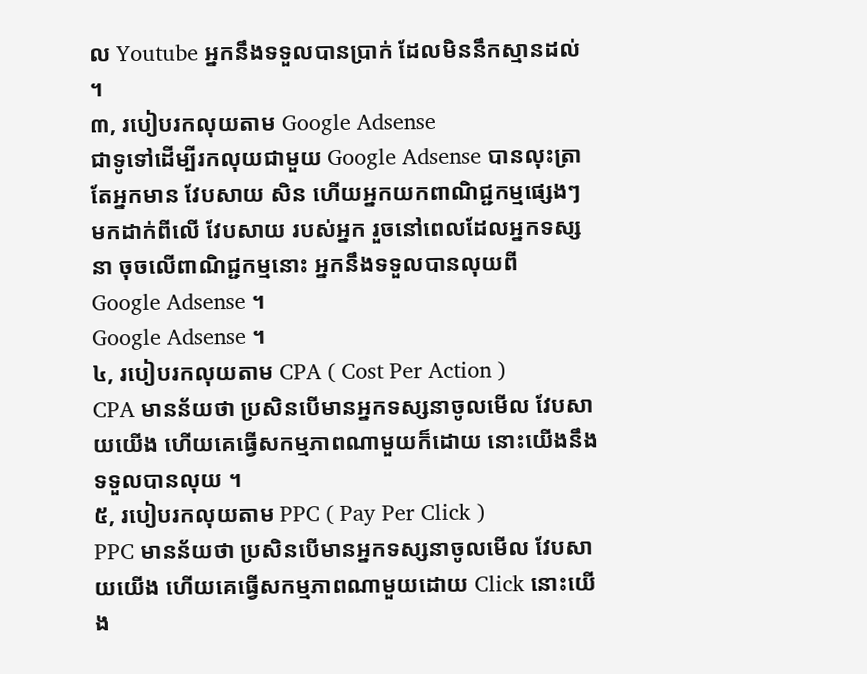ល Youtube អ្នកនឹងទទួលបានប្រាក់ ដែលមិននឹកស្មានដល់ ។
៣, របៀបរកលុយតាម Google Adsense
ជាទូទៅដើម្បីរកលុយជាមួយ Google Adsense បានលុះត្រាតែអ្នកមាន វែបសាយ សិន ហើយអ្នកយកពាណិជ្ជកម្មផ្សេងៗ មកដាក់ពីលើ វែបសាយ របស់អ្នក រួចនៅពេលដែលអ្នកទស្សនា ចុចលើពាណិជ្ជកម្មនោះ អ្នកនឹងទទួលបានលុយពី
Google Adsense ។
Google Adsense ។
៤, របៀបរកលុយតាម CPA ( Cost Per Action )
CPA មានន័យថា ប្រសិនបើមានអ្នកទស្សនាចូលមើល វែបសាយយើង ហើយគេធើ្វសកម្មភាពណាមួយក៏ដោយ នោះយើងនឹង ទទួលបានលុយ ។
៥, របៀបរកលុយតាម PPC ( Pay Per Click )
PPC មានន័យថា ប្រសិនបើមានអ្នកទស្សនាចូលមើល វែបសាយយើង ហើយគេធើ្វសកម្មភាពណាមួយដោយ Click នោះយើង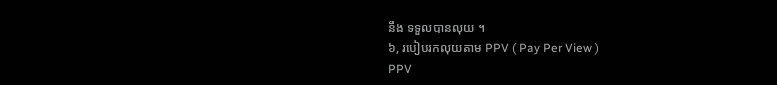នឹង ទទួលបានលុយ ។
៦, របៀបរកលុយតាម PPV ( Pay Per View )
PPV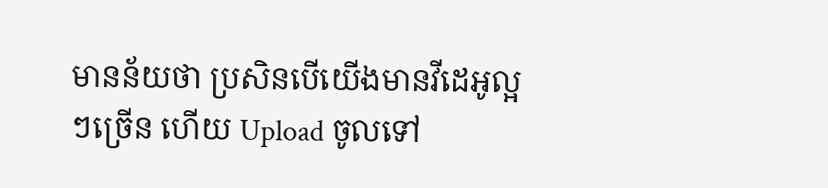មានន័យថា ប្រសិនបើយើងមានវីដេអូល្អៗច្រើន ហើយ Upload ចូលទៅ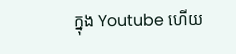ក្នុង Youtube ហើយ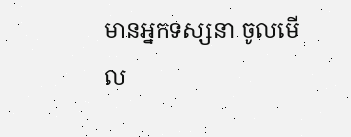មានអ្នកទស្សនា ចូលមើល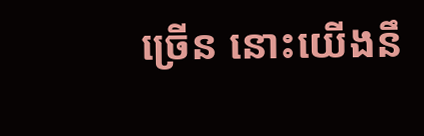ច្រើន នោះយើងនឹ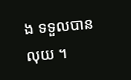ង ទទួលបានលុយ ។